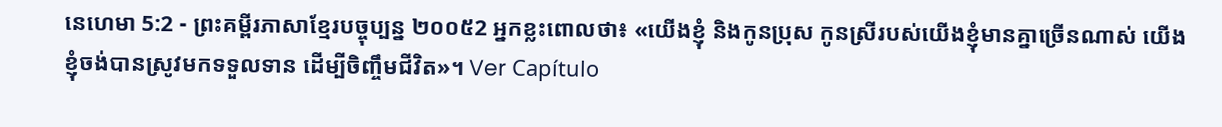នេហេមា 5:2 - ព្រះគម្ពីរភាសាខ្មែរបច្ចុប្បន្ន ២០០៥2 អ្នកខ្លះពោលថា៖ «យើងខ្ញុំ និងកូនប្រុស កូនស្រីរបស់យើងខ្ញុំមានគ្នាច្រើនណាស់ យើងខ្ញុំចង់បានស្រូវមកទទួលទាន ដើម្បីចិញ្ចឹមជីវិត»។ Ver Capítulo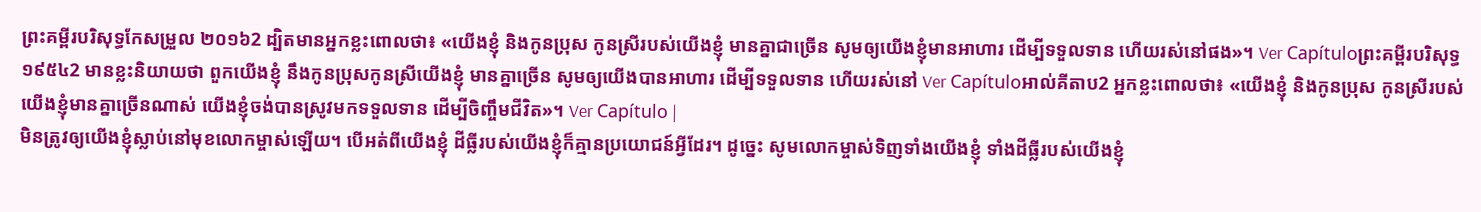ព្រះគម្ពីរបរិសុទ្ធកែសម្រួល ២០១៦2 ដ្បិតមានអ្នកខ្លះពោលថា៖ «យើងខ្ញុំ និងកូនប្រុស កូនស្រីរបស់យើងខ្ញុំ មានគ្នាជាច្រើន សូមឲ្យយើងខ្ញុំមានអាហារ ដើម្បីទទួលទាន ហើយរស់នៅផង»។ Ver Capítuloព្រះគម្ពីរបរិសុទ្ធ ១៩៥៤2 មានខ្លះនិយាយថា ពួកយើងខ្ញុំ នឹងកូនប្រុសកូនស្រីយើងខ្ញុំ មានគ្នាច្រើន សូមឲ្យយើងបានអាហារ ដើម្បីទទួលទាន ហើយរស់នៅ Ver Capítuloអាល់គីតាប2 អ្នកខ្លះពោលថា៖ «យើងខ្ញុំ និងកូនប្រុស កូនស្រីរបស់យើងខ្ញុំមានគ្នាច្រើនណាស់ យើងខ្ញុំចង់បានស្រូវមកទទួលទាន ដើម្បីចិញ្ចឹមជីវិត»។ Ver Capítulo |
មិនត្រូវឲ្យយើងខ្ញុំស្លាប់នៅមុខលោកម្ចាស់ឡើយ។ បើអត់ពីយើងខ្ញុំ ដីធ្លីរបស់យើងខ្ញុំក៏គ្មានប្រយោជន៍អ្វីដែរ។ ដូច្នេះ សូមលោកម្ចាស់ទិញទាំងយើងខ្ញុំ ទាំងដីធ្លីរបស់យើងខ្ញុំ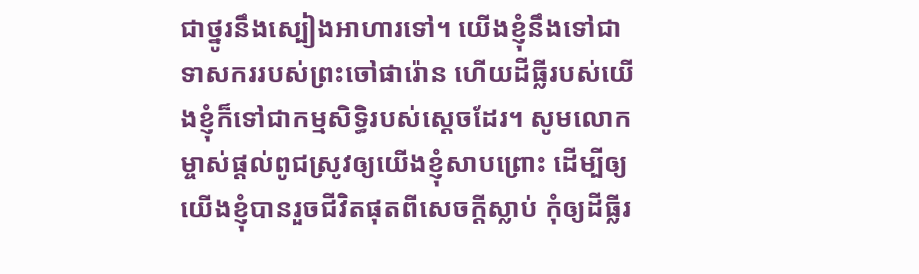ជាថ្នូរនឹងស្បៀងអាហារទៅ។ យើងខ្ញុំនឹងទៅជាទាសកររបស់ព្រះចៅផារ៉ោន ហើយដីធ្លីរបស់យើងខ្ញុំក៏ទៅជាកម្មសិទ្ធិរបស់ស្ដេចដែរ។ សូមលោកម្ចាស់ផ្ដល់ពូជស្រូវឲ្យយើងខ្ញុំសាបព្រោះ ដើម្បីឲ្យយើងខ្ញុំបានរួចជីវិតផុតពីសេចក្ដីស្លាប់ កុំឲ្យដីធ្លីរ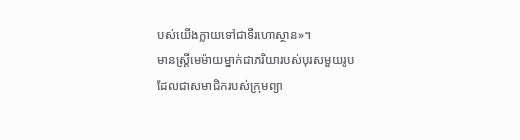បស់យើងក្លាយទៅជាទីរហោស្ថាន»។
មានស្ត្រីមេម៉ាយម្នាក់ជាភរិយារបស់បុរសមួយរូប ដែលជាសមាជិករបស់ក្រុមព្យា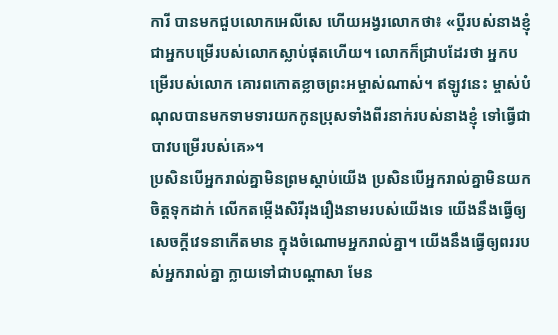ការី បានមកជួបលោកអេលីសេ ហើយអង្វរលោកថា៖ «ប្ដីរបស់នាងខ្ញុំ ជាអ្នកបម្រើរបស់លោកស្លាប់ផុតហើយ។ លោកក៏ជ្រាបដែរថា អ្នកបម្រើរបស់លោក គោរពកោតខ្លាចព្រះអម្ចាស់ណាស់។ ឥឡូវនេះ ម្ចាស់បំណុលបានមកទាមទារយកកូនប្រុសទាំងពីរនាក់របស់នាងខ្ញុំ ទៅធ្វើជាបាវបម្រើរបស់គេ»។
ប្រសិនបើអ្នករាល់គ្នាមិនព្រមស្ដាប់យើង ប្រសិនបើអ្នករាល់គ្នាមិនយកចិត្តទុកដាក់ លើកតម្កើងសិរីរុងរឿងនាមរបស់យើងទេ យើងនឹងធ្វើឲ្យសេចក្ដីវេទនាកើតមាន ក្នុងចំណោមអ្នករាល់គ្នា។ យើងនឹងធ្វើឲ្យពររបស់អ្នករាល់គ្នា ក្លាយទៅជាបណ្ដាសា មែន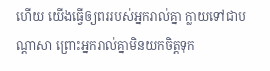ហើយ យើងធ្វើឲ្យពររបស់អ្នករាល់គ្នា ក្លាយទៅជាបណ្ដាសា ព្រោះអ្នករាល់គ្នាមិនយកចិត្តទុក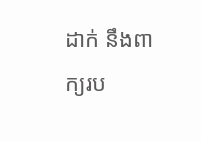ដាក់ នឹងពាក្យរប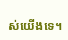ស់យើងទេ។